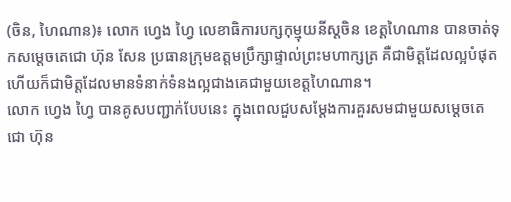(ចិន, ហៃណាន)៖ លោក ហ្វេង ហ្វៃ លេខាធិការបក្សកុម្មុយនីស្តចិន ខេត្តហៃណាន បានចាត់ទុកសម្តេចតេជោ ហ៊ុន សែន ប្រធានក្រុមឧត្តមប្រឹក្សាផ្ទាល់ព្រះមហាក្សត្រ គឺជាមិត្តដែលល្អបំផុត ហើយក៏ជាមិត្តដែលមានទំនាក់ទំនងល្អជាងគេជាមួយខេត្តហៃណាន។
លោក ហ្វេង ហ្វៃ បានគូសបញ្ជាក់បែបនេះ ក្នុងពេលជួបសម្តែងការគួរសមជាមួយសម្តេចតេជោ ហ៊ុន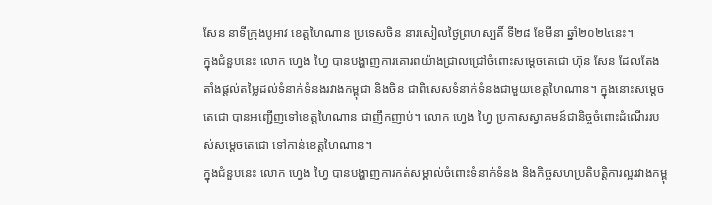សែន នាទីក្រុងបូអាវ ខេត្តហៃណាន ប្រទេសចិន នារសៀលថ្ងៃព្រហស្បតិ៍ ទី២៨ ខែមីនា ឆ្នាំ២០២៤នេះ។
ក្នុងជំនួបនេះ លោក ហ្វេង ហ្វៃ បានបង្ហាញការគោរពយ៉ាងជ្រាលជ្រៅចំពោះសម្តេចតេជោ ហ៊ុន សែន ដែលតែងតាំងផ្តល់តម្លៃដល់ទំនាក់ទំនងរវាងកម្ពុជា និងចិន ជាពិសេសទំនាក់ទំនងជាមួយខេត្តហៃណាន។ ក្នុងនោះសម្តេចតេជោ បានអញ្ជើញទៅខេត្តហៃណាន ជាញឹកញាប់។ លោក ហ្វេង ហ្វៃ ប្រកាសស្វាគមន៍ជានិច្ចចំពោះដំណើររបស់សម្តេចតេជោ ទៅកាន់ខេត្តហៃណាន។
ក្នុងជំនួបនេះ លោក ហ្វេង ហ្វៃ បានបង្ហាញការកត់សម្គាល់ចំពោះទំនាក់ទំនង និងកិច្ចសហប្រតិបត្តិការល្អរវាងកម្ពុ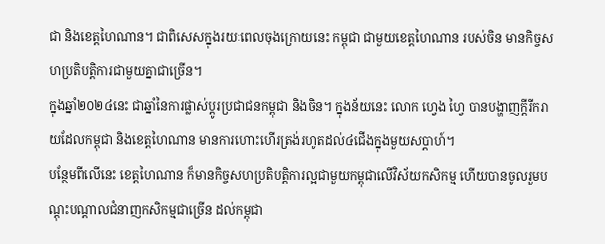ជា និងខេត្តហៃណាន។ ជាពិសេសក្នុងរយៈពេលចុងក្រោយនេះ កម្ពុជា ជាមួយខេត្តហៃណាន របស់ចិន មានកិច្ចសហប្រតិបត្តិការជាមួយគ្នាជាច្រើន។
ក្នុងឆ្នាំ២០២៤នេះ ជាឆ្នាំនៃការផ្លាស់ប្តូរប្រជាជនកម្ពុជា និងចិន។ ក្នុងន័យនេះ លោក ហ្វេង ហ្វៃ បានបង្ហាញក្តីរីករាយដែលកម្ពុជា និងខេត្តហៃណាន មានការហោះហើរត្រង់រហូតដល់៤ជើងក្នុងមួយសប្តាហ៍។
បន្ថែមពីលើនេះ ខេត្តហៃណាន ក៏មានកិច្ចសហប្រតិបត្តិការល្អជាមួយកម្ពុជាលើវិស័យកសិកម្ម ហើយបានចូលរួមបណ្តុះបណ្តាលជំនាញកសិកម្មជាច្រើន ដល់កម្ពុជា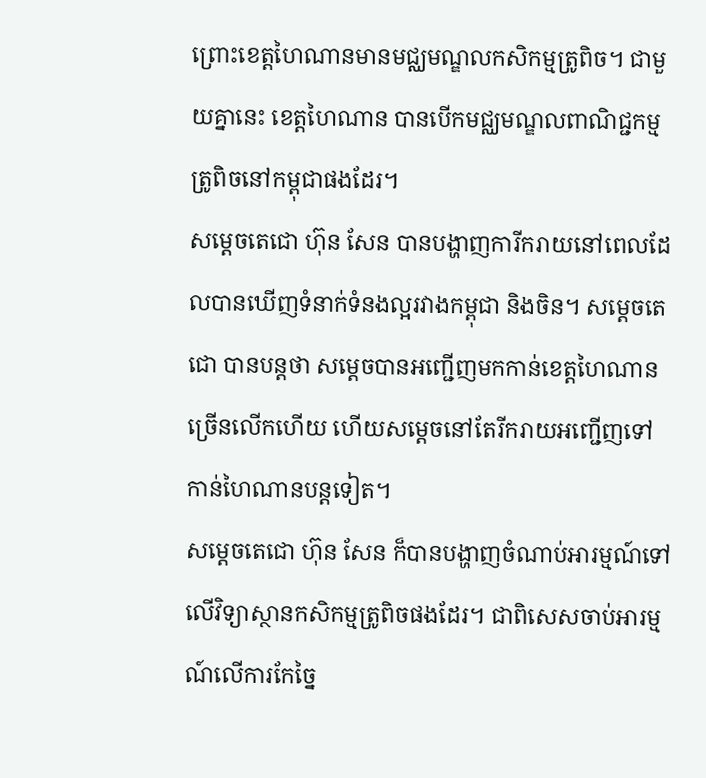ព្រោះខេត្តហៃណានមានមជ្ឈមណ្ឌលកសិកម្មត្រូពិច។ ជាមួយគ្នានេះ ខេត្តហៃណាន បានបើកមជ្ឈមណ្ឌលពាណិជ្ជកម្មត្រូពិចនៅកម្ពុជាផងដែរ។
សម្តេចតេជោ ហ៊ុន សែន បានបង្ហាញការីករាយនៅពេលដែលបានឃើញទំនាក់ទំនងល្អរវាងកម្ពុជា និងចិន។ សម្តេចតេជោ បានបន្តថា សម្តេចបានអញ្ជើញមកកាន់ខេត្តហៃណានច្រើនលើកហើយ ហើយសម្តេចនៅតែរីករាយអញ្ជើញទៅកាន់ហៃណានបន្តទៀត។
សម្តេចតេជោ ហ៊ុន សែន ក៏បានបង្ហាញចំណាប់អារម្មណ៍ទៅលើវិទ្យាស្ថានកសិកម្មត្រូពិចផងដែរ។ ជាពិសេសចាប់អារម្មណ៍លើការកែច្នៃ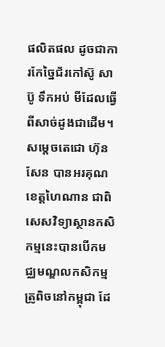ផលិតផល ដូចជាការកែច្នៃជ័រកៅស៊ូ សាប៊ូ ទឹកអប់ មីដែលធ្វើពីសាច់ដូងជាដើម។
សម្តេចតេជោ ហ៊ុន សែន បានអរគុណខេត្តហៃណាន ជាពិសេសវិទ្យាស្ថានកសិកម្មនេះបានបើកមជ្ឈមណ្ឌលកសិកម្មត្រូពិចនៅកម្ពុជា ដែ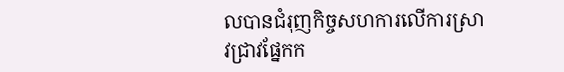លបានជំរុញកិច្ចសហការលើការស្រាវជ្រាវផ្នែកក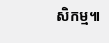សិកម្ម៕